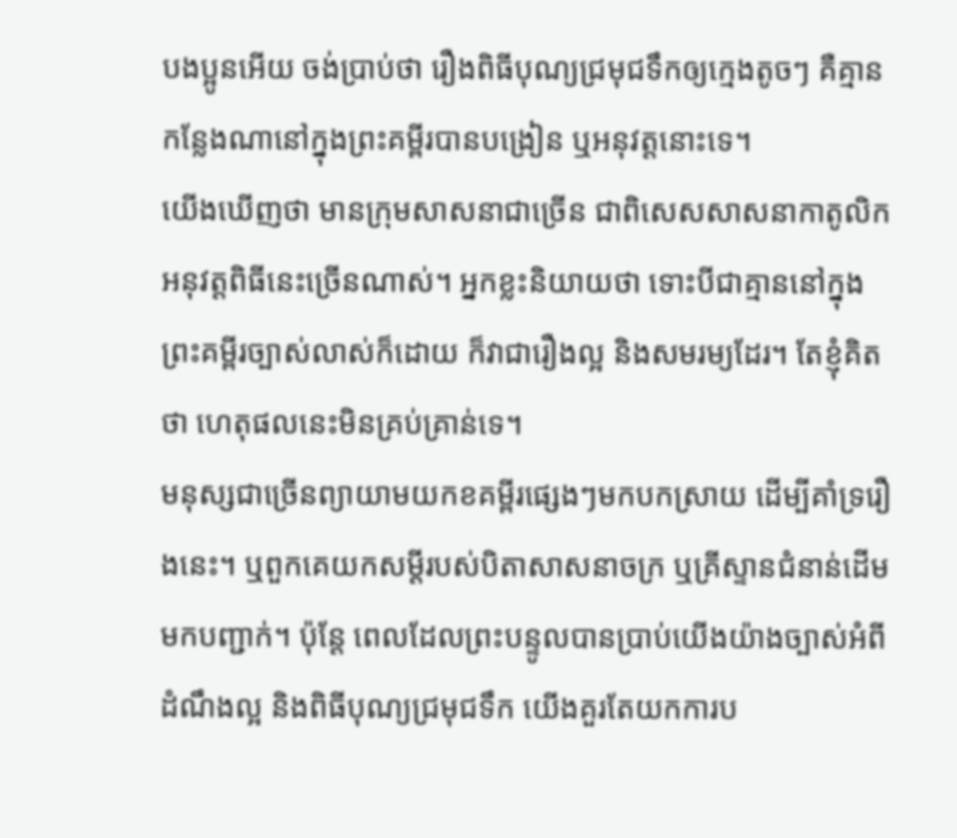បងប្អូនអើយ ចង់ប្រាប់ថា រឿងពិធីបុណ្យជ្រមុជទឹកឲ្យក្មេងតូចៗ គឺគ្មានកន្លែងណានៅក្នុងព្រះគម្ពីរបានបង្រៀន ឬអនុវត្តនោះទេ។
យើងឃើញថា មានក្រុមសាសនាជាច្រើន ជាពិសេសសាសនាកាតូលិក អនុវត្តពិធីនេះច្រើនណាស់។ អ្នកខ្លះនិយាយថា ទោះបីជាគ្មាននៅក្នុងព្រះគម្ពីរច្បាស់លាស់ក៏ដោយ ក៏វាជារឿងល្អ និងសមរម្យដែរ។ តែខ្ញុំគិតថា ហេតុផលនេះមិនគ្រប់គ្រាន់ទេ។
មនុស្សជាច្រើនព្យាយាមយកខគម្ពីរផ្សេងៗមកបកស្រាយ ដើម្បីគាំទ្ររឿងនេះ។ ឬពួកគេយកសម្ដីរបស់បិតាសាសនាចក្រ ឬគ្រីស្ទានជំនាន់ដើមមកបញ្ជាក់។ ប៉ុន្តែ ពេលដែលព្រះបន្ទូលបានប្រាប់យើងយ៉ាងច្បាស់អំពីដំណឹងល្អ និងពិធីបុណ្យជ្រមុជទឹក យើងគួរតែយកការប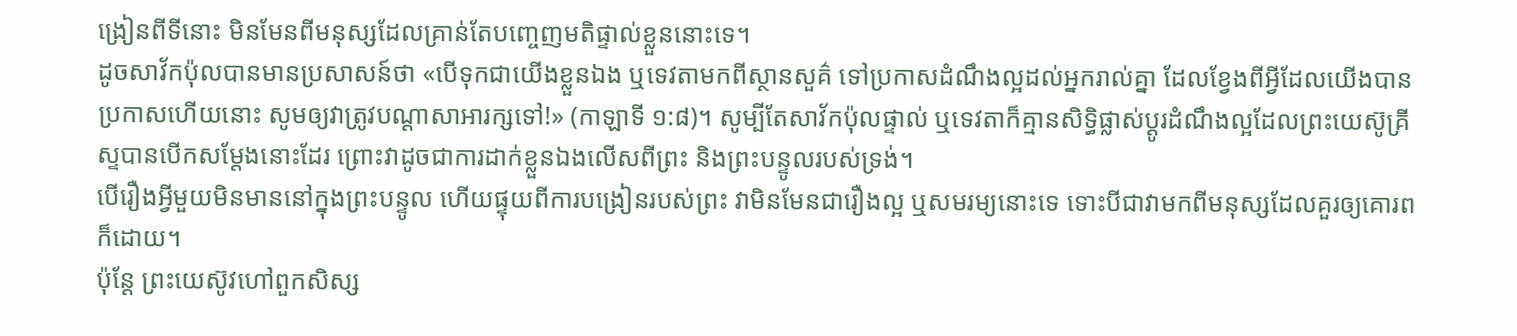ង្រៀនពីទីនោះ មិនមែនពីមនុស្សដែលគ្រាន់តែបញ្ចេញមតិផ្ទាល់ខ្លួននោះទេ។
ដូចសាវ័កប៉ុលបានមានប្រសាសន៍ថា «បើទុកជាយើងខ្លួនឯង ឬទេវតាមកពីស្ថានសួគ៌ ទៅប្រកាសដំណឹងល្អដល់អ្នករាល់គ្នា ដែលខ្វែងពីអ្វីដែលយើងបានប្រកាសហើយនោះ សូមឲ្យវាត្រូវបណ្តាសាអារក្សទៅ!» (កាឡាទី ១:៨)។ សូម្បីតែសាវ័កប៉ុលផ្ទាល់ ឬទេវតាក៏គ្មានសិទ្ធិផ្លាស់ប្ដូរដំណឹងល្អដែលព្រះយេស៊ូគ្រីស្ទបានបើកសម្ដែងនោះដែរ ព្រោះវាដូចជាការដាក់ខ្លួនឯងលើសពីព្រះ និងព្រះបន្ទូលរបស់ទ្រង់។
បើរឿងអ្វីមួយមិនមាននៅក្នុងព្រះបន្ទូល ហើយផ្ទុយពីការបង្រៀនរបស់ព្រះ វាមិនមែនជារឿងល្អ ឬសមរម្យនោះទេ ទោះបីជាវាមកពីមនុស្សដែលគួរឲ្យគោរពក៏ដោយ។
ប៉ុន្តែ ព្រះយេស៊ូវហៅពួកសិស្ស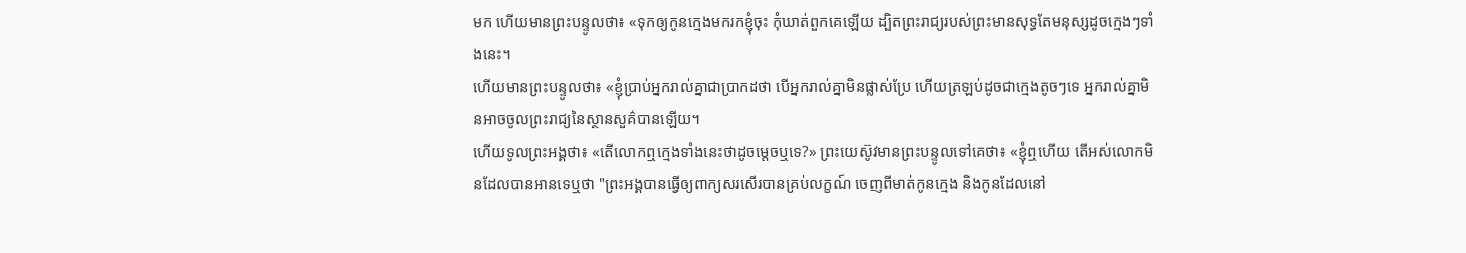មក ហើយមានព្រះបន្ទូលថា៖ «ទុកឲ្យកូនក្មេងមករកខ្ញុំចុះ កុំឃាត់ពួកគេឡើយ ដ្បិតព្រះរាជ្យរបស់ព្រះមានសុទ្ធតែមនុស្សដូចក្មេងៗទាំងនេះ។
ហើយមានព្រះបន្ទូលថា៖ «ខ្ញុំប្រាប់អ្នករាល់គ្នាជាប្រាកដថា បើអ្នករាល់គ្នាមិនផ្លាស់ប្រែ ហើយត្រឡប់ដូចជាក្មេងតូចៗទេ អ្នករាល់គ្នាមិនអាចចូលព្រះរាជ្យនៃស្ថានសួគ៌បានឡើយ។
ហើយទូលព្រះអង្គថា៖ «តើលោកឮក្មេងទាំងនេះថាដូចម្តេចឬទេ?» ព្រះយេស៊ូវមានព្រះបន្ទូលទៅគេថា៖ «ខ្ញុំឮហើយ តើអស់លោកមិនដែលបានអានទេឬថា "ព្រះអង្គបានធ្វើឲ្យពាក្យសរសើរបានគ្រប់លក្ខណ៍ ចេញពីមាត់កូនក្មេង និងកូនដែលនៅ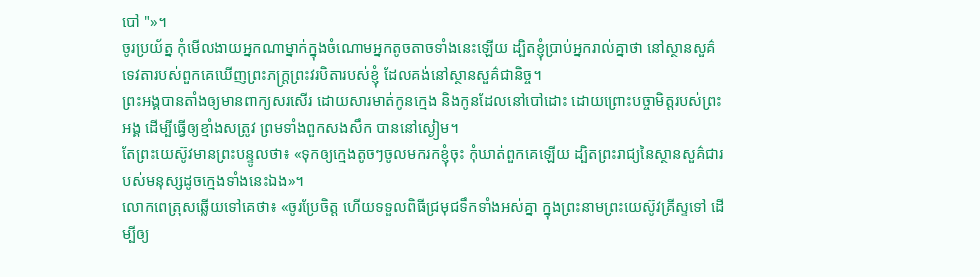បៅ "»។
ចូរប្រយ័ត្ន កុំមើលងាយអ្នកណាម្នាក់ក្នុងចំណោមអ្នកតូចតាចទាំងនេះឡើយ ដ្បិតខ្ញុំប្រាប់អ្នករាល់គ្នាថា នៅស្ថានសួគ៌ ទេវតារបស់ពួកគេឃើញព្រះភក្ត្រព្រះវរបិតារបស់ខ្ញុំ ដែលគង់នៅស្ថានសួគ៌ជានិច្ច។
ព្រះអង្គបានតាំងឲ្យមានពាក្យសរសើរ ដោយសារមាត់កូនក្មេង និងកូនដែលនៅបៅដោះ ដោយព្រោះបច្ចាមិត្តរបស់ព្រះអង្គ ដើម្បីធ្វើឲ្យខ្មាំងសត្រូវ ព្រមទាំងពួកសងសឹក បាននៅស្ងៀម។
តែព្រះយេស៊ូវមានព្រះបន្ទូលថា៖ «ទុកឲ្យក្មេងតូចៗចូលមករកខ្ញុំចុះ កុំឃាត់ពួកគេឡើយ ដ្បិតព្រះរាជ្យនៃស្ថានសួគ៌ជារបស់មនុស្សដូចក្មេងទាំងនេះឯង»។
លោកពេត្រុសឆ្លើយទៅគេថា៖ «ចូរប្រែចិត្ត ហើយទទួលពិធីជ្រមុជទឹកទាំងអស់គ្នា ក្នុងព្រះនាមព្រះយេស៊ូវគ្រីស្ទទៅ ដើម្បីឲ្យ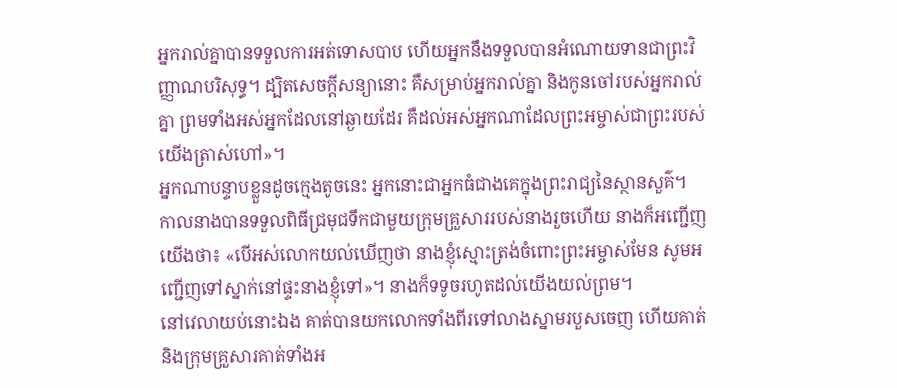អ្នករាល់គ្នាបានទទួលការអត់ទោសបាប ហើយអ្នកនឹងទទួលបានអំណោយទានជាព្រះវិញ្ញាណបរិសុទ្ធ។ ដ្បិតសេចក្តីសន្យានោះ គឺសម្រាប់អ្នករាល់គ្នា និងកូនចៅរបស់អ្នករាល់គ្នា ព្រមទាំងអស់អ្នកដែលនៅឆ្ងាយដែរ គឺដល់អស់អ្នកណាដែលព្រះអម្ចាស់ជាព្រះរបស់យើងត្រាស់ហៅ»។
អ្នកណាបន្ទាបខ្លួនដូចក្មេងតូចនេះ អ្នកនោះជាអ្នកធំជាងគេក្នុងព្រះរាជ្យនៃស្ថានសួគ៌។
កាលនាងបានទទួលពិធីជ្រមុជទឹកជាមួយក្រុមគ្រួសាររបស់នាងរួចហើយ នាងក៏អញ្ជើញយើងថា៖ «បើអស់លោកយល់ឃើញថា នាងខ្ញុំស្មោះត្រង់ចំពោះព្រះអម្ចាស់មែន សូមអញ្ជើញទៅស្នាក់នៅផ្ទះនាងខ្ញុំទៅ»។ នាងក៏ទទូចរហូតដល់យើងយល់ព្រម។
នៅវេលាយប់នោះឯង គាត់បានយកលោកទាំងពីរទៅលាងស្នាមរបួសចេញ ហើយគាត់ និងក្រុមគ្រួសារគាត់ទាំងអ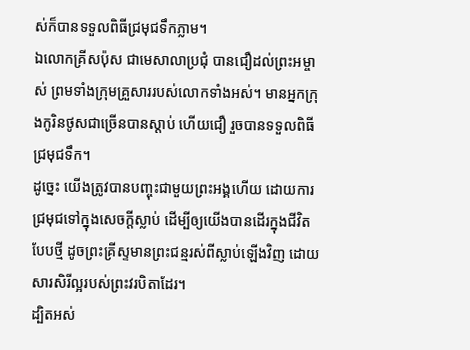ស់ក៏បានទទួលពិធីជ្រមុជទឹកភ្លាម។
ឯលោកគ្រីសប៉ុស ជាមេសាលាប្រជុំ បានជឿដល់ព្រះអម្ចាស់ ព្រមទាំងក្រុមគ្រួសាររបស់លោកទាំងអស់។ មានអ្នកក្រុងកូរិនថូសជាច្រើនបានស្តាប់ ហើយជឿ រួចបានទទួលពិធីជ្រមុជទឹក។
ដូច្នេះ យើងត្រូវបានបញ្ចុះជាមួយព្រះអង្គហើយ ដោយការជ្រមុជទៅក្នុងសេចក្តីស្លាប់ ដើម្បីឲ្យយើងបានដើរក្នុងជីវិតបែបថ្មី ដូចព្រះគ្រីស្ទមានព្រះជន្មរស់ពីស្លាប់ឡើងវិញ ដោយសារសិរីល្អរបស់ព្រះវរបិតាដែរ។
ដ្បិតអស់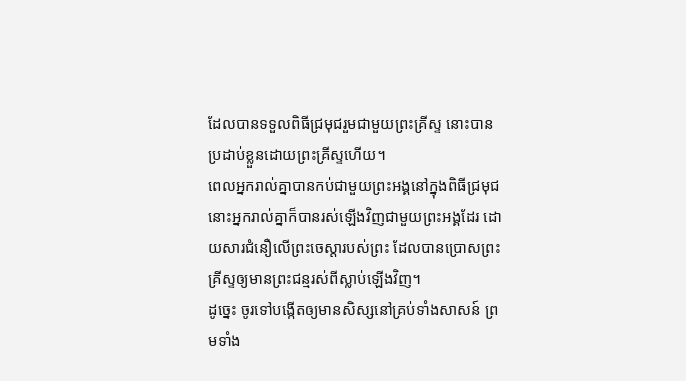ដែលបានទទួលពិធីជ្រមុជរួមជាមួយព្រះគ្រីស្ទ នោះបានប្រដាប់ខ្លួនដោយព្រះគ្រីស្ទហើយ។
ពេលអ្នករាល់គ្នាបានកប់ជាមួយព្រះអង្គនៅក្នុងពិធីជ្រមុជ នោះអ្នករាល់គ្នាក៏បានរស់ឡើងវិញជាមួយព្រះអង្គដែរ ដោយសារជំនឿលើព្រះចេស្ដារបស់ព្រះ ដែលបានប្រោសព្រះគ្រីស្ទឲ្យមានព្រះជន្មរស់ពីស្លាប់ឡើងវិញ។
ដូច្នេះ ចូរទៅបង្កើតឲ្យមានសិស្សនៅគ្រប់ទាំងសាសន៍ ព្រមទាំង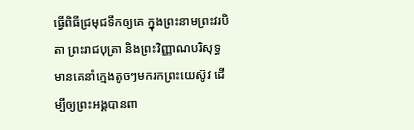ធ្វើពិធីជ្រមុជទឹកឲ្យគេ ក្នុងព្រះនាមព្រះវរបិតា ព្រះរាជបុត្រា និងព្រះវិញ្ញាណបរិសុទ្ធ
មានគេនាំក្មេងតូចៗមករកព្រះយេស៊ូវ ដើម្បីឲ្យព្រះអង្គបានពា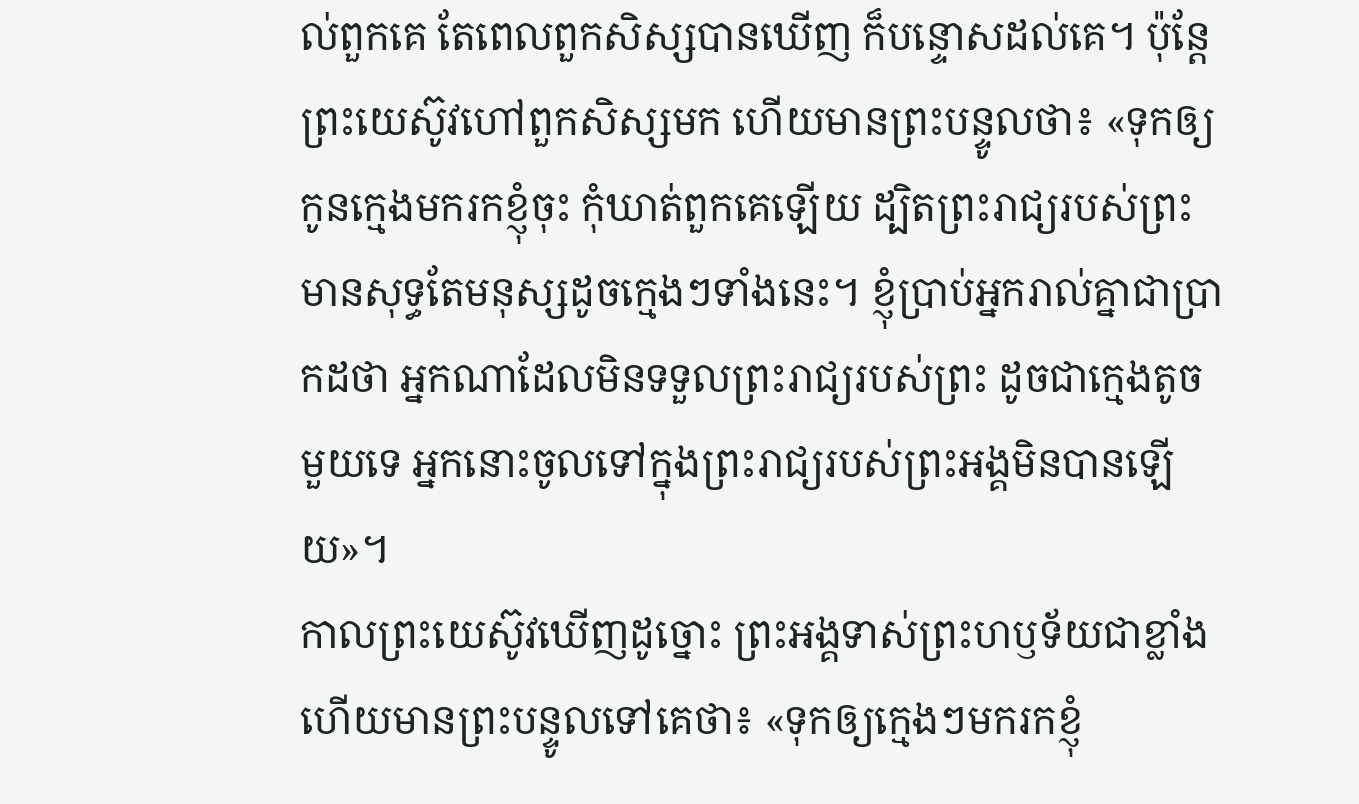ល់ពួកគេ តែពេលពួកសិស្សបានឃើញ ក៏បន្ទោសដល់គេ។ ប៉ុន្តែ ព្រះយេស៊ូវហៅពួកសិស្សមក ហើយមានព្រះបន្ទូលថា៖ «ទុកឲ្យកូនក្មេងមករកខ្ញុំចុះ កុំឃាត់ពួកគេឡើយ ដ្បិតព្រះរាជ្យរបស់ព្រះមានសុទ្ធតែមនុស្សដូចក្មេងៗទាំងនេះ។ ខ្ញុំប្រាប់អ្នករាល់គ្នាជាប្រាកដថា អ្នកណាដែលមិនទទួលព្រះរាជ្យរបស់ព្រះ ដូចជាក្មេងតូចមួយទេ អ្នកនោះចូលទៅក្នុងព្រះរាជ្យរបស់ព្រះអង្គមិនបានឡើយ»។
កាលព្រះយេស៊ូវឃើញដូច្នោះ ព្រះអង្គទាស់ព្រះហឫទ័យជាខ្លាំង ហើយមានព្រះបន្ទូលទៅគេថា៖ «ទុកឲ្យក្មេងៗមករកខ្ញុំ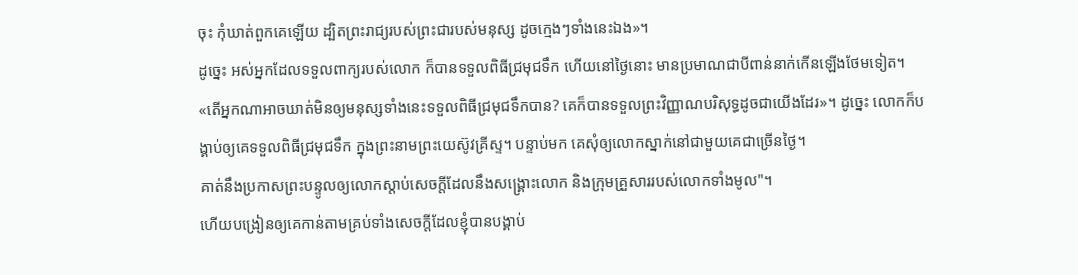ចុះ កុំឃាត់ពួកគេឡើយ ដ្បិតព្រះរាជ្យរបស់ព្រះជារបស់មនុស្ស ដូចក្មេងៗទាំងនេះឯង»។
ដូច្នេះ អស់អ្នកដែលទទួលពាក្យរបស់លោក ក៏បានទទួលពិធីជ្រមុជទឹក ហើយនៅថ្ងៃនោះ មានប្រមាណជាបីពាន់នាក់កើនឡើងថែមទៀត។
«តើអ្នកណាអាចឃាត់មិនឲ្យមនុស្សទាំងនេះទទួលពិធីជ្រមុជទឹកបាន? គេក៏បានទទួលព្រះវិញ្ញាណបរិសុទ្ធដូចជាយើងដែរ»។ ដូច្នេះ លោកក៏បង្គាប់ឲ្យគេទទួលពិធីជ្រមុជទឹក ក្នុងព្រះនាមព្រះយេស៊ូវគ្រីស្ទ។ បន្ទាប់មក គេសុំឲ្យលោកស្នាក់នៅជាមួយគេជាច្រើនថ្ងៃ។
គាត់នឹងប្រកាសព្រះបន្ទូលឲ្យលោកស្តាប់សេចក្តីដែលនឹងសង្គ្រោះលោក និងក្រុមគ្រួសាររបស់លោកទាំងមូល"។
ហើយបង្រៀនឲ្យគេកាន់តាមគ្រប់ទាំងសេចក្តីដែលខ្ញុំបានបង្គាប់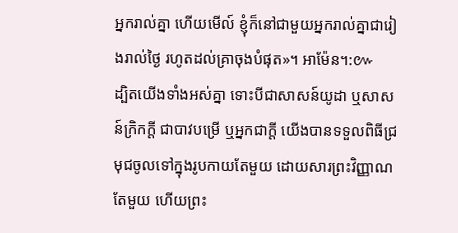អ្នករាល់គ្នា ហើយមើល៍ ខ្ញុំក៏នៅជាមួយអ្នករាល់គ្នាជារៀងរាល់ថ្ងៃ រហូតដល់គ្រាចុងបំផុត»។ អាម៉ែន។:៚
ដ្បិតយើងទាំងអស់គ្នា ទោះបីជាសាសន៍យូដា ឬសាសន៍ក្រិកក្ដី ជាបាវបម្រើ ឬអ្នកជាក្តី យើងបានទទួលពិធីជ្រមុជចូលទៅក្នុងរូបកាយតែមួយ ដោយសារព្រះវិញ្ញាណតែមួយ ហើយព្រះ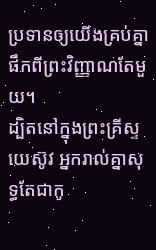ប្រទានឲ្យយើងគ្រប់គ្នាផឹកពីព្រះវិញ្ញាណតែមួយ។
ដ្បិតនៅក្នុងព្រះគ្រីស្ទយេស៊ូវ អ្នករាល់គ្នាសុទ្ធតែជាកូ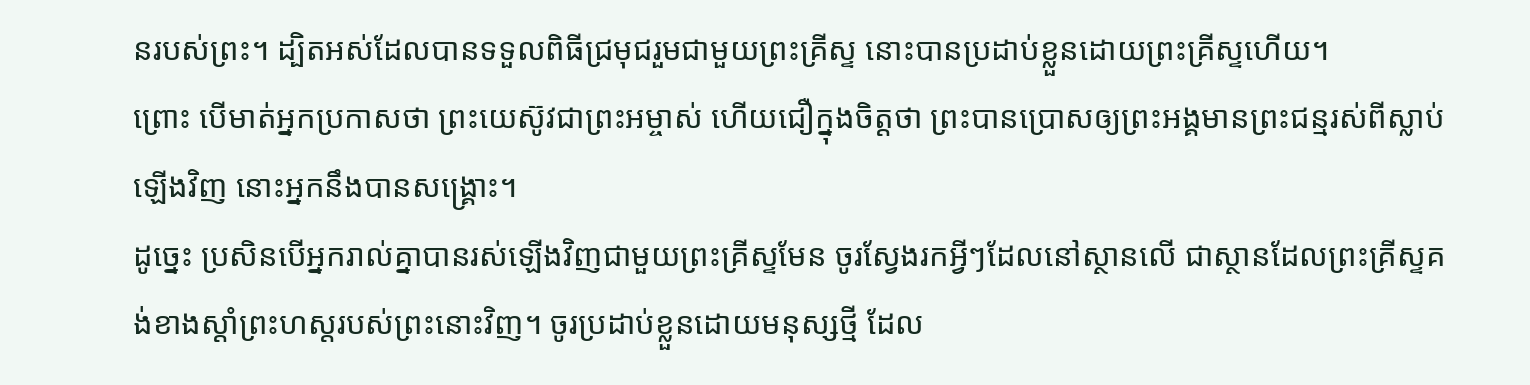នរបស់ព្រះ។ ដ្បិតអស់ដែលបានទទួលពិធីជ្រមុជរួមជាមួយព្រះគ្រីស្ទ នោះបានប្រដាប់ខ្លួនដោយព្រះគ្រីស្ទហើយ។
ព្រោះ បើមាត់អ្នកប្រកាសថា ព្រះយេស៊ូវជាព្រះអម្ចាស់ ហើយជឿក្នុងចិត្តថា ព្រះបានប្រោសឲ្យព្រះអង្គមានព្រះជន្មរស់ពីស្លាប់ឡើងវិញ នោះអ្នកនឹងបានសង្គ្រោះ។
ដូច្នេះ ប្រសិនបើអ្នករាល់គ្នាបានរស់ឡើងវិញជាមួយព្រះគ្រីស្ទមែន ចូរស្វែងរកអ្វីៗដែលនៅស្ថានលើ ជាស្ថានដែលព្រះគ្រីស្ទគង់ខាងស្តាំព្រះហស្តរបស់ព្រះនោះវិញ។ ចូរប្រដាប់ខ្លួនដោយមនុស្សថ្មី ដែល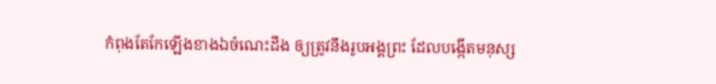កំពុងតែកែឡើងខាងឯចំណេះដឹង ឲ្យត្រូវនឹងរូបអង្គព្រះ ដែលបង្កើតមនុស្ស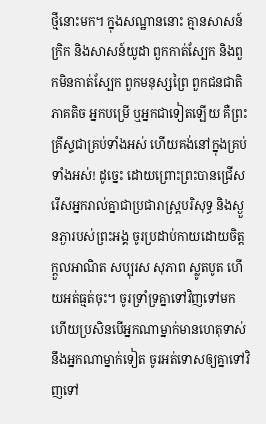ថ្មីនោះមក។ ក្នុងសណ្ឋាននោះ គ្មានសាសន៍ក្រិក និងសាសន៍យូដា ពួកកាត់ស្បែក និងពួកមិនកាត់ស្បែក ពួកមនុស្សព្រៃ ពួកជនជាតិភាគតិច អ្នកបម្រើ ឬអ្នកជាទៀតឡើយ គឺព្រះគ្រីស្ទជាគ្រប់ទាំងអស់ ហើយគង់នៅក្នុងគ្រប់ទាំងអស់! ដូច្នេះ ដោយព្រោះព្រះបានជ្រើសរើសអ្នករាល់គ្នាជាប្រជារាស្រ្តបរិសុទ្ធ និងស្ងួនភ្ងារបស់ព្រះអង្គ ចូរប្រដាប់កាយដោយចិត្តក្តួលអាណិត សប្បុរស សុភាព ស្លូតបូត ហើយអត់ធ្មត់ចុះ។ ចូរទ្រាំទ្រគ្នាទៅវិញទៅមក ហើយប្រសិនបើអ្នកណាម្នាក់មានហេតុទាស់នឹងអ្នកណាម្នាក់ទៀត ចូរអត់ទោសឲ្យគ្នាទៅវិញទៅ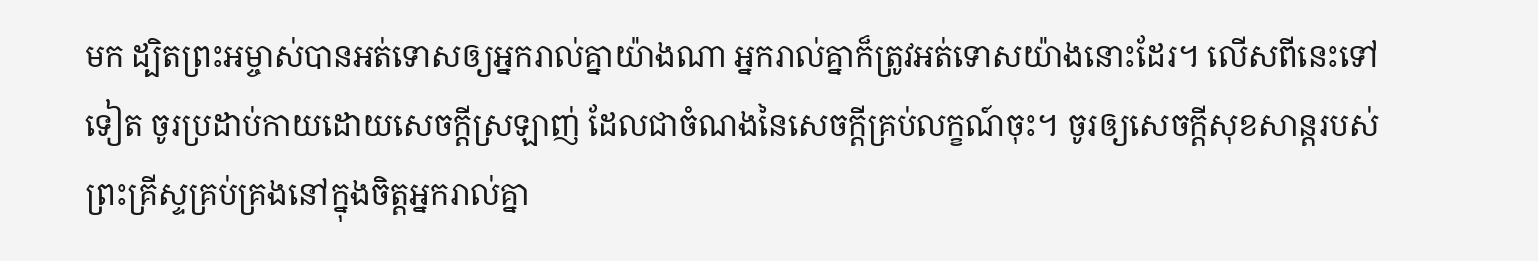មក ដ្បិតព្រះអម្ចាស់បានអត់ទោសឲ្យអ្នករាល់គ្នាយ៉ាងណា អ្នករាល់គ្នាក៏ត្រូវអត់ទោសយ៉ាងនោះដែរ។ លើសពីនេះទៅទៀត ចូរប្រដាប់កាយដោយសេចក្តីស្រឡាញ់ ដែលជាចំណងនៃសេចក្តីគ្រប់លក្ខណ៍ចុះ។ ចូរឲ្យសេចក្តីសុខសាន្តរបស់ព្រះគ្រីស្ទគ្រប់គ្រងនៅក្នុងចិត្តអ្នករាល់គ្នា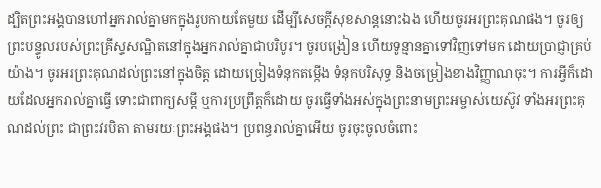ដ្បិតព្រះអង្គបានហៅអ្នករាល់គ្នាមកក្នុងរូបកាយតែមួយ ដើម្បីសេចក្ដីសុខសាន្តនោះឯង ហើយចូរអរព្រះគុណផង។ ចូរឲ្យព្រះបន្ទូលរបស់ព្រះគ្រីស្ទសណ្ឋិតនៅក្នុងអ្នករាល់គ្នាជាបរិបូរ។ ចូរបង្រៀន ហើយទូន្មានគ្នាទៅវិញទៅមក ដោយប្រាជ្ញាគ្រប់យ៉ាង។ ចូរអរព្រះគុណដល់ព្រះនៅក្នុងចិត្ត ដោយច្រៀងទំនុកតម្កើង ទំនុកបរិសុទ្ធ និងចម្រៀងខាងវិញ្ញាណចុះ។ ការអ្វីក៏ដោយដែលអ្នករាល់គ្នាធ្វើ ទោះជាពាក្យសម្ដី ឬការប្រព្រឹត្តក៏ដោយ ចូរធ្វើទាំងអស់ក្នុងព្រះនាមព្រះអម្ចាស់យេស៊ូវ ទាំងអរព្រះគុណដល់ព្រះ ជាព្រះវរបិតា តាមរយៈព្រះអង្គផង។ ប្រពន្ធរាល់គ្នាអើយ ចូរចុះចូលចំពោះ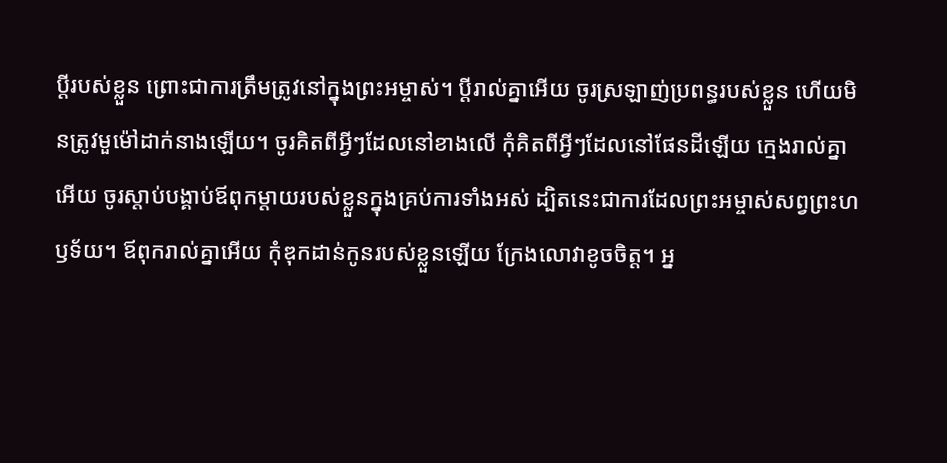ប្តីរបស់ខ្លួន ព្រោះជាការត្រឹមត្រូវនៅក្នុងព្រះអម្ចាស់។ ប្ដីរាល់គ្នាអើយ ចូរស្រឡាញ់ប្រពន្ធរបស់ខ្លួន ហើយមិនត្រូវមួម៉ៅដាក់នាងឡើយ។ ចូរគិតពីអ្វីៗដែលនៅខាងលើ កុំគិតពីអ្វីៗដែលនៅផែនដីឡើយ ក្មេងរាល់គ្នាអើយ ចូរស្តាប់បង្គាប់ឪពុកម្តាយរបស់ខ្លួនក្នុងគ្រប់ការទាំងអស់ ដ្បិតនេះជាការដែលព្រះអម្ចាស់សព្វព្រះហឫទ័យ។ ឪពុករាល់គ្នាអើយ កុំឌុកដាន់កូនរបស់ខ្លួនឡើយ ក្រែងលោវាខូចចិត្ត។ អ្ន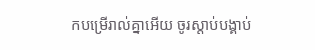កបម្រើរាល់គ្នាអើយ ចូរស្តាប់បង្គាប់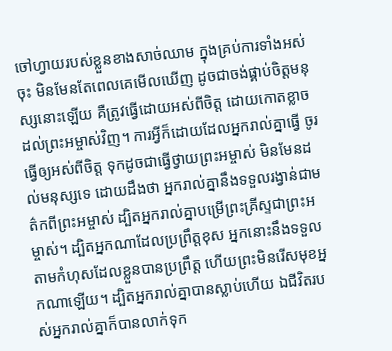ចៅហ្វាយរបស់ខ្លួនខាងសាច់ឈាម ក្នុងគ្រប់ការទាំងអស់ចុះ មិនមែនតែពេលគេមើលឃើញ ដូចជាចង់ផ្គាប់ចិត្តមនុស្សនោះឡើយ គឺត្រូវធ្វើដោយអស់ពីចិត្ត ដោយកោតខ្លាចដល់ព្រះអម្ចាស់វិញ។ ការអ្វីក៏ដោយដែលអ្នករាល់គ្នាធ្វើ ចូរធ្វើឲ្យអស់ពីចិត្ត ទុកដូចជាធ្វើថ្វាយព្រះអម្ចាស់ មិនមែនដល់មនុស្សទេ ដោយដឹងថា អ្នករាល់គ្នានឹងទទួលរង្វាន់ជាមត៌កពីព្រះអម្ចាស់ ដ្បិតអ្នករាល់គ្នាបម្រើព្រះគ្រីស្ទជាព្រះអម្ចាស់។ ដ្បិតអ្នកណាដែលប្រព្រឹត្តខុស អ្នកនោះនឹងទទួលតាមកំហុសដែលខ្លួនបានប្រព្រឹត្ត ហើយព្រះមិនរើសមុខអ្នកណាឡើយ។ ដ្បិតអ្នករាល់គ្នាបានស្លាប់ហើយ ឯជីវិតរបស់អ្នករាល់គ្នាក៏បានលាក់ទុក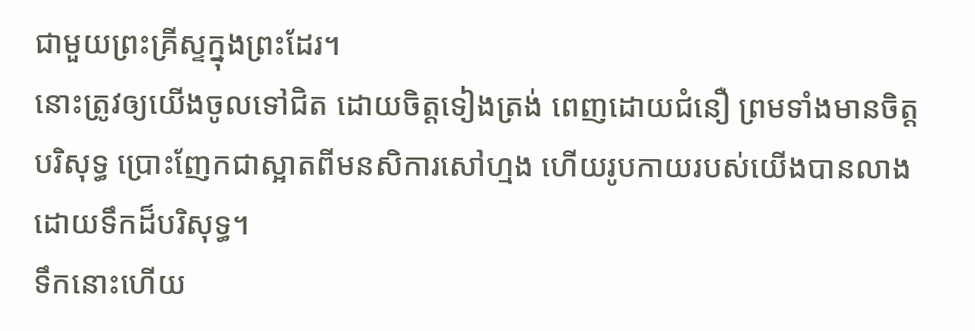ជាមួយព្រះគ្រីស្ទក្នុងព្រះដែរ។
នោះត្រូវឲ្យយើងចូលទៅជិត ដោយចិត្តទៀងត្រង់ ពេញដោយជំនឿ ព្រមទាំងមានចិត្តបរិសុទ្ធ ប្រោះញែកជាស្អាតពីមនសិការសៅហ្មង ហើយរូបកាយរបស់យើងបានលាងដោយទឹកដ៏បរិសុទ្ធ។
ទឹកនោះហើយ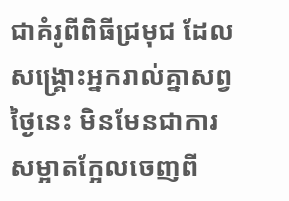ជាគំរូពីពិធីជ្រមុជ ដែលសង្គ្រោះអ្នករាល់គ្នាសព្វថ្ងៃនេះ មិនមែនជាការសម្អាតក្អែលចេញពី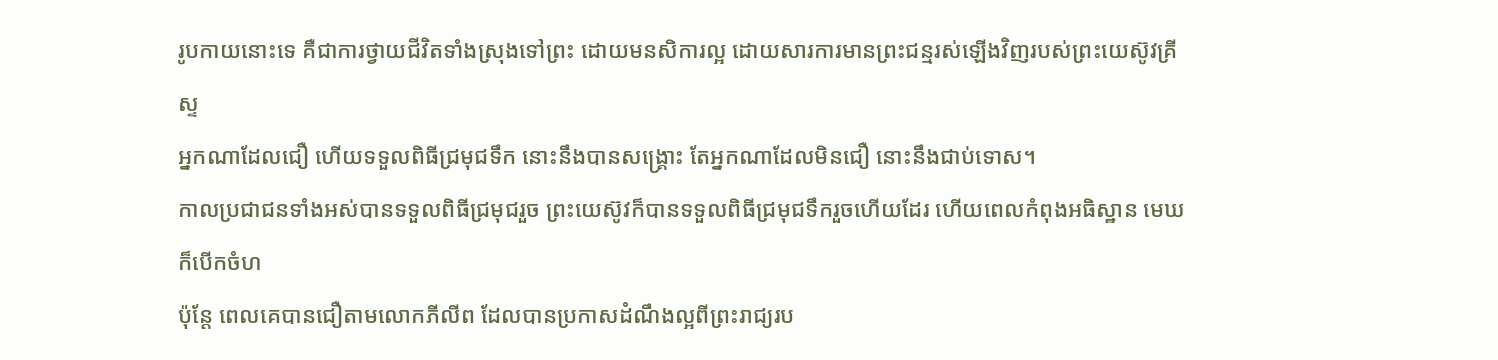រូបកាយនោះទេ គឺជាការថ្វាយជីវិតទាំងស្រុងទៅព្រះ ដោយមនសិការល្អ ដោយសារការមានព្រះជន្មរស់ឡើងវិញរបស់ព្រះយេស៊ូវគ្រីស្ទ
អ្នកណាដែលជឿ ហើយទទួលពិធីជ្រមុជទឹក នោះនឹងបានសង្គ្រោះ តែអ្នកណាដែលមិនជឿ នោះនឹងជាប់ទោស។
កាលប្រជាជនទាំងអស់បានទទួលពិធីជ្រមុជរួច ព្រះយេស៊ូវក៏បានទទួលពិធីជ្រមុជទឹករួចហើយដែរ ហើយពេលកំពុងអធិស្ឋាន មេឃក៏បើកចំហ
ប៉ុន្ដែ ពេលគេបានជឿតាមលោកភីលីព ដែលបានប្រកាសដំណឹងល្អពីព្រះរាជ្យរប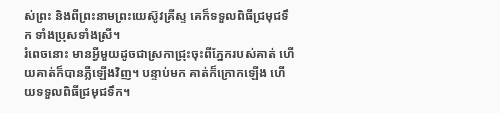ស់ព្រះ និងពីព្រះនាមព្រះយេស៊ូវគ្រីស្ទ គេក៏ទទួលពិធីជ្រមុជទឹក ទាំងប្រុសទាំងស្រី។
រំពេចនោះ មានអ្វីមួយដូចជាស្រកាជ្រុះចុះពីភ្នែករបស់គាត់ ហើយគាត់ក៏បានភ្លឺឡើងវិញ។ បន្ទាប់មក គាត់ក៏ក្រោកឡើង ហើយទទួលពិធីជ្រមុជទឹក។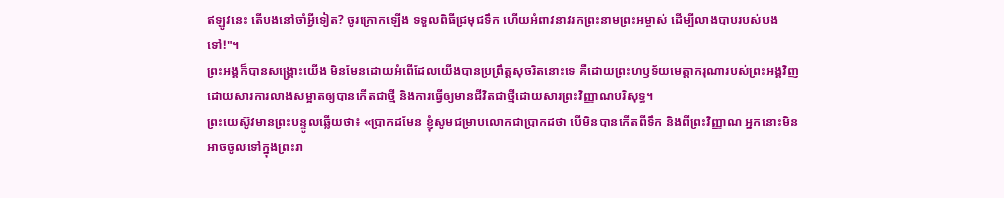ឥឡូវនេះ តើបងនៅចាំអ្វីទៀត? ចូរក្រោកឡើង ទទួលពិធីជ្រមុជទឹក ហើយអំពាវនាវរកព្រះនាមព្រះអម្ចាស់ ដើម្បីលាងបាបរបស់បងទៅ!"។
ព្រះអង្គក៏បានសង្គ្រោះយើង មិនមែនដោយអំពើដែលយើងបានប្រព្រឹត្តសុចរិតនោះទេ គឺដោយព្រះហឫទ័យមេត្តាករុណារបស់ព្រះអង្គវិញ ដោយសារការលាងសម្អាតឲ្យបានកើតជាថ្មី និងការធ្វើឲ្យមានជីវិតជាថ្មីដោយសារព្រះវិញ្ញាណបរិសុទ្ធ។
ព្រះយេស៊ូវមានព្រះបន្ទូលឆ្លើយថា៖ «ប្រាកដមែន ខ្ញុំសូមជម្រាបលោកជាប្រាកដថា បើមិនបានកើតពីទឹក និងពីព្រះវិញ្ញាណ អ្នកនោះមិនអាចចូលទៅក្នុងព្រះរា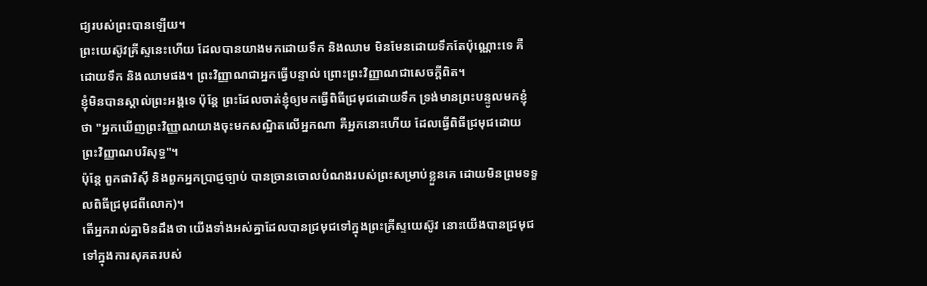ជ្យរបស់ព្រះបានឡើយ។
ព្រះយេស៊ូវគ្រីស្ទនេះហើយ ដែលបានយាងមកដោយទឹក និងឈាម មិនមែនដោយទឹកតែប៉ុណ្ណោះទេ គឺដោយទឹក និងឈាមផង។ ព្រះវិញ្ញាណជាអ្នកធ្វើបន្ទាល់ ព្រោះព្រះវិញ្ញាណជាសេចក្ដីពិត។
ខ្ញុំមិនបានស្គាល់ព្រះអង្គទេ ប៉ុន្តែ ព្រះដែលចាត់ខ្ញុំឲ្យមកធ្វើពិធីជ្រមុជដោយទឹក ទ្រង់មានព្រះបន្ទូលមកខ្ញុំថា "អ្នកឃើញព្រះវិញ្ញាណយាងចុះមកសណ្ឋិតលើអ្នកណា គឺអ្នកនោះហើយ ដែលធ្វើពិធីជ្រមុជដោយព្រះវិញ្ញាណបរិសុទ្ធ"។
ប៉ុន្តែ ពួកផារិស៊ី និងពួកអ្នកប្រាជ្ញច្បាប់ បានច្រានចោលបំណងរបស់ព្រះសម្រាប់ខ្លួនគេ ដោយមិនព្រមទទួលពិធីជ្រមុជពីលោក)។
តើអ្នករាល់គ្នាមិនដឹងថា យើងទាំងអស់គ្នាដែលបានជ្រមុជទៅក្នុងព្រះគ្រីស្ទយេស៊ូវ នោះយើងបានជ្រមុជទៅក្នុងការសុគតរបស់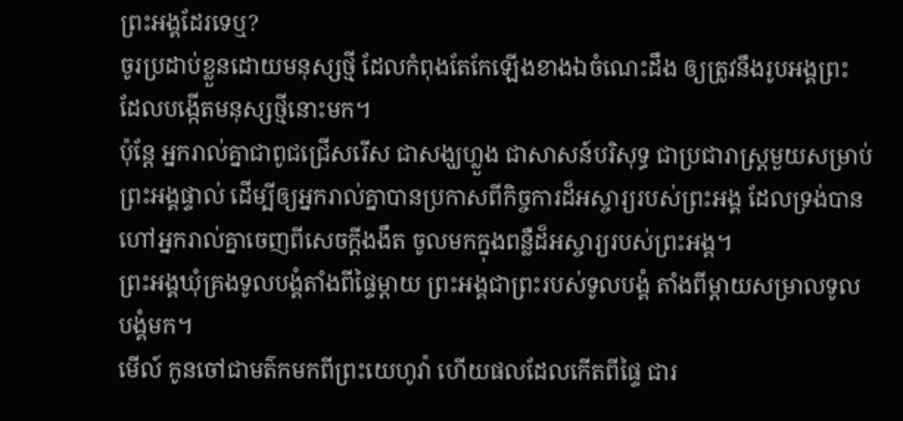ព្រះអង្គដែរទេឬ?
ចូរប្រដាប់ខ្លួនដោយមនុស្សថ្មី ដែលកំពុងតែកែឡើងខាងឯចំណេះដឹង ឲ្យត្រូវនឹងរូបអង្គព្រះ ដែលបង្កើតមនុស្សថ្មីនោះមក។
ប៉ុន្តែ អ្នករាល់គ្នាជាពូជជ្រើសរើស ជាសង្ឃហ្លួង ជាសាសន៍បរិសុទ្ធ ជាប្រជារាស្ត្រមួយសម្រាប់ព្រះអង្គផ្ទាល់ ដើម្បីឲ្យអ្នករាល់គ្នាបានប្រកាសពីកិច្ចការដ៏អស្ចារ្យរបស់ព្រះអង្គ ដែលទ្រង់បានហៅអ្នករាល់គ្នាចេញពីសេចក្តីងងឹត ចូលមកក្នុងពន្លឺដ៏អស្ចារ្យរបស់ព្រះអង្គ។
ព្រះអង្គឃុំគ្រងទូលបង្គំតាំងពីផ្ទៃម្ដាយ ព្រះអង្គជាព្រះរបស់ទូលបង្គំ តាំងពីម្ដាយសម្រាលទូលបង្គំមក។
មើល៍ កូនចៅជាមត៌កមកពីព្រះយេហូវ៉ា ហើយផលដែលកើតពីផ្ទៃ ជារ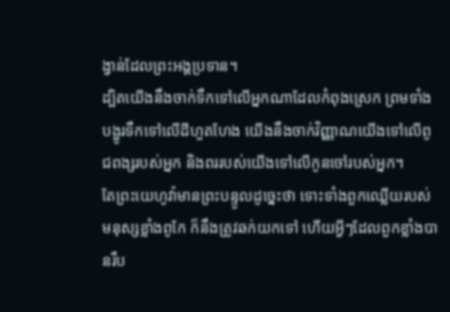ង្វាន់ដែលព្រះអង្គប្រទាន។
ដ្បិតយើងនឹងចាក់ទឹកទៅលើអ្នកណាដែលកំពុងស្រេក ព្រមទាំងបង្ហូរទឹកទៅលើដីហួតហែង យើងនឹងចាក់វិញ្ញាណយើងទៅលើពូជពង្សរបស់អ្នក និងពររបស់យើងទៅលើកូនចៅរបស់អ្នក។
តែព្រះយេហូវ៉ាមានព្រះបន្ទូលដូច្នេះថា ទោះទាំងពួកឈ្លើយរបស់មនុស្សខ្លាំងពូកែ ក៏នឹងត្រូវឆក់យកទៅ ហើយអ្វីៗដែលពួកខ្លាំងបានរឹប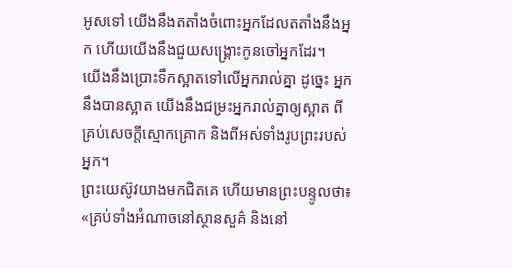អូសទៅ យើងនឹងតតាំងចំពោះអ្នកដែលតតាំងនឹងអ្នក ហើយយើងនឹងជួយសង្គ្រោះកូនចៅអ្នកដែរ។
យើងនឹងប្រោះទឹកស្អាតទៅលើអ្នករាល់គ្នា ដូចេ្នះ អ្នកនឹងបានស្អាត យើងនឹងជម្រះអ្នករាល់គ្នាឲ្យស្អាត ពីគ្រប់សេចក្ដីស្មោកគ្រោក និងពីអស់ទាំងរូបព្រះរបស់អ្នក។
ព្រះយេស៊ូវយាងមកជិតគេ ហើយមានព្រះបន្ទូលថា៖ «គ្រប់ទាំងអំណាចនៅស្ថានសួគ៌ និងនៅ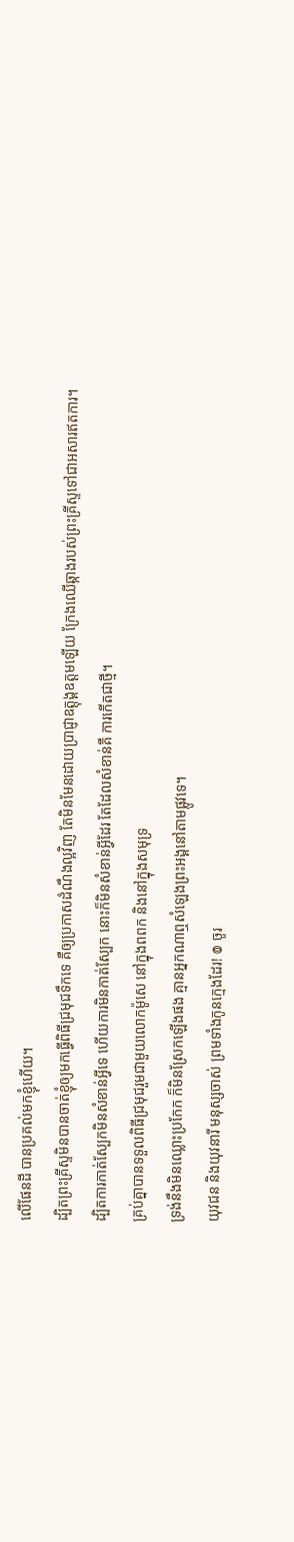លើផែនដី បានប្រគល់មកខ្ញុំហើយ។
ដ្បិតព្រះគ្រីស្ទមិនបានចាត់ខ្ញុំឲ្យមកធ្វើពិធីជ្រមុជទឹកទេ គឺឲ្យប្រកាសដំណឹងល្អវិញ តែមិនមែនដោយប្រាជ្ញាឧត្តុង្គឧត្តមឡើយ ក្រែងឈើឆ្កាងរបស់ព្រះគ្រីស្ទទៅជាអសារឥតការ។
ដ្បិតការកាត់ស្បែកមិនសំខាន់អ្វីទេ ហើយការមិនកាត់ស្បែក នោះក៏មិនសំខាន់អ្វីដែរ តែដែលសំខាន់គឺ ការកើតជាថ្មី។
គ្រប់គ្នាបានទទួលពិធីជ្រមុជរួមជាមួយលោកម៉ូសេ នៅក្នុងពពក និងនៅក្នុងសមុទ្រ
ទ្រង់នឹងមិនឈ្លោះប្រកែក ក៏មិនស្រែកឡើងផង គ្មានអ្នកណាឮសំឡេងព្រះអង្គនៅតាមផ្លូវទេ។
យុវជន និងយុវនារី មនុស្សចាស់ ព្រមទាំងកូនក្មេងដែរ! ៙ ចូរ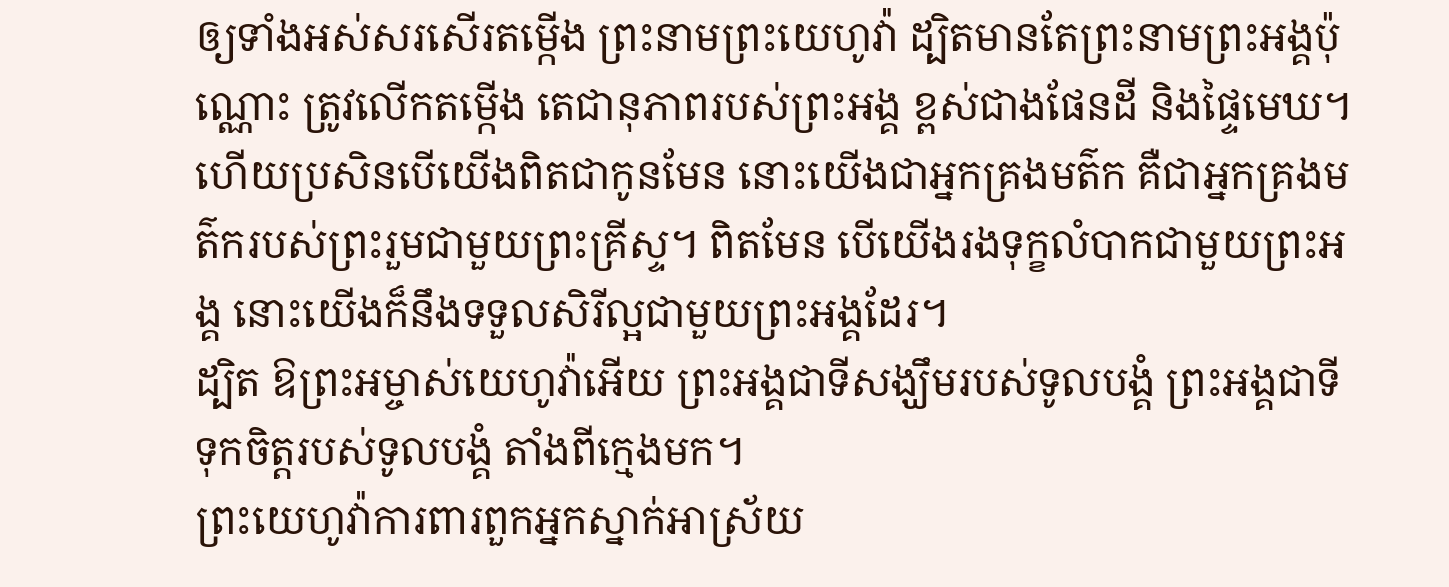ឲ្យទាំងអស់សរសើរតម្កើង ព្រះនាមព្រះយេហូវ៉ា ដ្បិតមានតែព្រះនាមព្រះអង្គប៉ុណ្ណោះ ត្រូវលើកតម្កើង តេជានុភាពរបស់ព្រះអង្គ ខ្ពស់ជាងផែនដី និងផ្ទៃមេឃ។
ហើយប្រសិនបើយើងពិតជាកូនមែន នោះយើងជាអ្នកគ្រងមត៌ក គឺជាអ្នកគ្រងមត៌ករបស់ព្រះរួមជាមួយព្រះគ្រីស្ទ។ ពិតមែន បើយើងរងទុក្ខលំបាកជាមួយព្រះអង្គ នោះយើងក៏នឹងទទួលសិរីល្អជាមួយព្រះអង្គដែរ។
ដ្បិត ឱព្រះអម្ចាស់យេហូវ៉ាអើយ ព្រះអង្គជាទីសង្ឃឹមរបស់ទូលបង្គំ ព្រះអង្គជាទីទុកចិត្តរបស់ទូលបង្គំ តាំងពីក្មេងមក។
ព្រះយេហូវ៉ាការពារពួកអ្នកស្នាក់អាស្រ័យ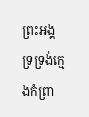ព្រះអង្គទ្រទ្រង់ក្មេងកំព្រា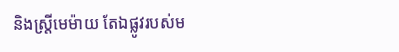និងស្ត្រីមេម៉ាយ តែឯផ្លូវរបស់ម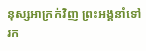នុស្សអាក្រក់វិញ ព្រះអង្គនាំទៅរក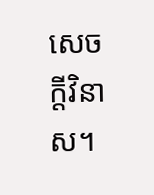សេចក្ដីវិនាស។